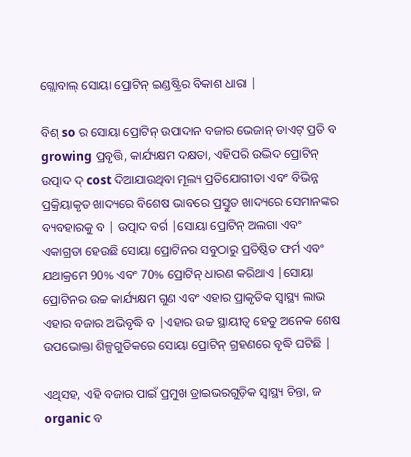ଗ୍ଲୋବାଲ୍ ସୋୟା ପ୍ରୋଟିନ୍ ଇଣ୍ଡଷ୍ଟ୍ରିର ବିକାଶ ଧାରା |

ବିଶ୍ so ର ସୋୟା ପ୍ରୋଟିନ୍ ଉପାଦାନ ବଜାର ଭେଜାନ୍ ଡାଏଟ୍ ପ୍ରତି ବ growing ପ୍ରବୃତ୍ତି, କାର୍ଯ୍ୟକ୍ଷମ ଦକ୍ଷତା, ଏହିପରି ଉଦ୍ଭିଦ ପ୍ରୋଟିନ୍ ଉତ୍ପାଦ ଦ୍ cost ଦିଆଯାଉଥିବା ମୂଲ୍ୟ ପ୍ରତିଯୋଗୀତା ଏବଂ ବିଭିନ୍ନ ପ୍ରକ୍ରିୟାକୃତ ଖାଦ୍ୟରେ ବିଶେଷ ଭାବରେ ପ୍ରସ୍ତୁତ ଖାଦ୍ୟରେ ସେମାନଙ୍କର ବ୍ୟବହାରକୁ ବ | ଉତ୍ପାଦ ବର୍ଗ |ସୋୟା ପ୍ରୋଟିନ୍ ଅଲଗା ଏବଂ ଏକାଗ୍ରତା ହେଉଛି ସୋୟା ପ୍ରୋଟିନର ସବୁଠାରୁ ପ୍ରତିଷ୍ଠିତ ଫର୍ମ ଏବଂ ଯଥାକ୍ରମେ 90% ଏବଂ 70% ପ୍ରୋଟିନ୍ ଧାରଣ କରିଥାଏ |ସୋୟା ପ୍ରୋଟିନର ଉଚ୍ଚ କାର୍ଯ୍ୟକ୍ଷମ ଗୁଣ ଏବଂ ଏହାର ପ୍ରାକୃତିକ ସ୍ୱାସ୍ଥ୍ୟ ଲାଭ ଏହାର ବଜାର ଅଭିବୃଦ୍ଧି ବ |ଏହାର ଉଚ୍ଚ ସ୍ଥାୟୀତ୍ୱ ହେତୁ ଅନେକ ଶେଷ ଉପଭୋକ୍ତା ଶିଳ୍ପଗୁଡିକରେ ସୋୟା ପ୍ରୋଟିନ୍ ଗ୍ରହଣରେ ବୃଦ୍ଧି ଘଟିଛି |

ଏଥିସହ, ଏହି ବଜାର ପାଇଁ ପ୍ରମୁଖ ଡ୍ରାଇଭରଗୁଡ଼ିକ ସ୍ୱାସ୍ଥ୍ୟ ଚିନ୍ତା, ଜ organic ବ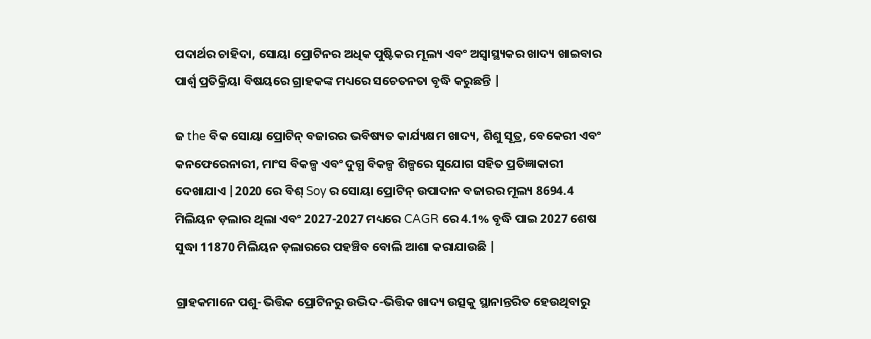ପଦାର୍ଥର ଚାହିଦା, ସୋୟା ପ୍ରୋଟିନର ଅଧିକ ପୁଷ୍ଟିକର ମୂଲ୍ୟ ଏବଂ ଅସ୍ୱାସ୍ଥ୍ୟକର ଖାଦ୍ୟ ଖାଇବାର ପାର୍ଶ୍ୱ ପ୍ରତିକ୍ରିୟା ବିଷୟରେ ଗ୍ରାହକଙ୍କ ମଧ୍ୟରେ ସଚେତନତା ବୃଦ୍ଧି କରୁଛନ୍ତି |

ଜ the ବିକ ସୋୟା ପ୍ରୋଟିନ୍ ବଜାରର ଭବିଷ୍ୟତ କାର୍ଯ୍ୟକ୍ଷମ ଖାଦ୍ୟ, ଶିଶୁ ସୂତ୍ର, ବେକେରୀ ଏବଂ କନଫେରେନାରୀ, ମାଂସ ବିକଳ୍ପ ଏବଂ ଦୁଗ୍ଧ ବିକଳ୍ପ ଶିଳ୍ପରେ ସୁଯୋଗ ସହିତ ପ୍ରତିଜ୍ଞାକାରୀ ଦେଖାଯାଏ |2020 ରେ ବିଶ୍ Soy ର ସୋୟା ପ୍ରୋଟିନ୍ ଉପାଦାନ ବଜାରର ମୂଲ୍ୟ 8694.4 ମିଲିୟନ ଡ଼ଲାର ଥିଲା ଏବଂ 2027-2027 ମଧ୍ୟରେ CAGR ରେ 4.1% ବୃଦ୍ଧି ପାଇ 2027 ଶେଷ ସୁଦ୍ଧା 11870 ମିଲିୟନ ଡ଼ଲାରରେ ପହଞ୍ଚିବ ବୋଲି ଆଶା କରାଯାଉଛି |

ଗ୍ରାହକମାନେ ପଶୁ-ଭିତ୍ତିକ ପ୍ରୋଟିନରୁ ଉଦ୍ଭିଦ-ଭିତ୍ତିକ ଖାଦ୍ୟ ଉତ୍ସକୁ ସ୍ଥାନାନ୍ତରିତ ହେଉଥିବାରୁ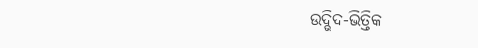ଉଦ୍ଭିଦ-ଭିତ୍ତିକ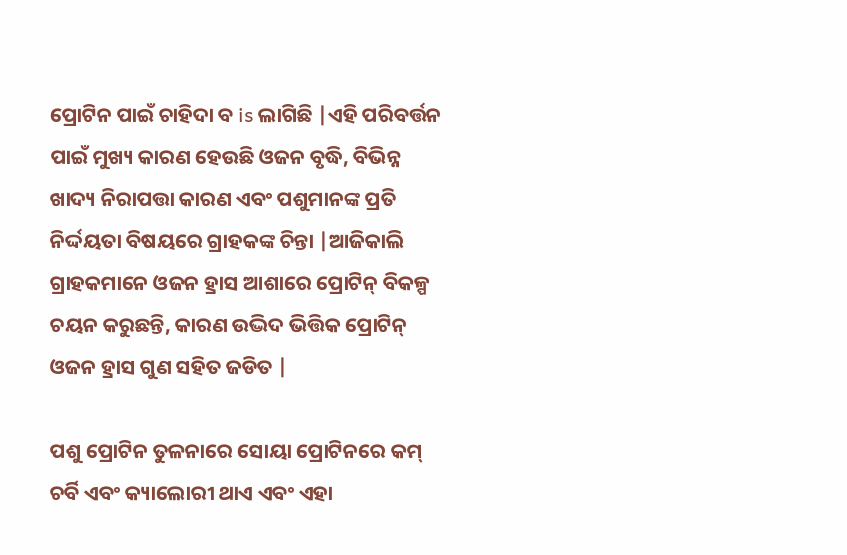ପ୍ରୋଟିନ ପାଇଁ ଚାହିଦା ବ is ଲାଗିଛି |ଏହି ପରିବର୍ତ୍ତନ ପାଇଁ ମୁଖ୍ୟ କାରଣ ହେଉଛି ଓଜନ ବୃଦ୍ଧି, ବିଭିନ୍ନ ଖାଦ୍ୟ ନିରାପତ୍ତା କାରଣ ଏବଂ ପଶୁମାନଙ୍କ ପ୍ରତି ନିର୍ଦ୍ଦୟତା ବିଷୟରେ ଗ୍ରାହକଙ୍କ ଚିନ୍ତା |ଆଜିକାଲି ଗ୍ରାହକମାନେ ଓଜନ ହ୍ରାସ ଆଶାରେ ପ୍ରୋଟିନ୍ ବିକଳ୍ପ ଚୟନ କରୁଛନ୍ତି, କାରଣ ଉଦ୍ଭିଦ ଭିତ୍ତିକ ପ୍ରୋଟିନ୍ ଓଜନ ହ୍ରାସ ଗୁଣ ସହିତ ଜଡିତ |

ପଶୁ ପ୍ରୋଟିନ ତୁଳନାରେ ସୋୟା ପ୍ରୋଟିନରେ କମ୍ ଚର୍ବି ଏବଂ କ୍ୟାଲୋରୀ ଥାଏ ଏବଂ ଏହା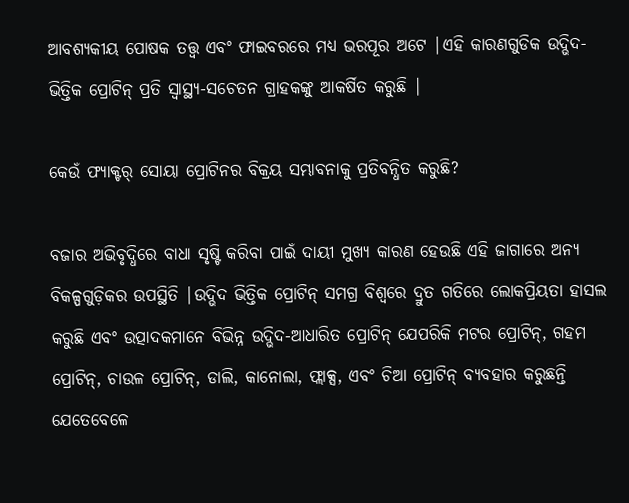ଆବଶ୍ୟକୀୟ ପୋଷକ ତତ୍ତ୍ୱ ଏବଂ ଫାଇବରରେ ମଧ୍ୟ ଭରପୂର ଅଟେ |ଏହି କାରଣଗୁଡିକ ଉଦ୍ଭିଦ-ଭିତ୍ତିକ ପ୍ରୋଟିନ୍ ପ୍ରତି ସ୍ୱାସ୍ଥ୍ୟ-ସଚେତନ ଗ୍ରାହକଙ୍କୁ ଆକର୍ଷିତ କରୁଛି |

କେଉଁ ଫ୍ୟାକ୍ଟର୍ ସୋୟା ପ୍ରୋଟିନର ବିକ୍ରୟ ସମ୍ଭାବନାକୁ ପ୍ରତିବନ୍ଧିତ କରୁଛି?

ବଜାର ଅଭିବୃଦ୍ଧିରେ ବାଧା ସୃଷ୍ଟି କରିବା ପାଇଁ ଦାୟୀ ମୁଖ୍ୟ କାରଣ ହେଉଛି ଏହି ଜାଗାରେ ଅନ୍ୟ ବିକଳ୍ପଗୁଡ଼ିକର ଉପସ୍ଥିତି |ଉଦ୍ଭିଦ ଭିତ୍ତିକ ପ୍ରୋଟିନ୍ ସମଗ୍ର ବିଶ୍ୱରେ ଦ୍ରୁତ ଗତିରେ ଲୋକପ୍ରିୟତା ହାସଲ କରୁଛି ଏବଂ ଉତ୍ପାଦକମାନେ ବିଭିନ୍ନ ଉଦ୍ଭିଦ-ଆଧାରିତ ପ୍ରୋଟିନ୍ ଯେପରିକି ମଟର ପ୍ରୋଟିନ୍, ଗହମ ପ୍ରୋଟିନ୍, ଚାଉଳ ପ୍ରୋଟିନ୍, ଡାଲି, କାନୋଲା, ଫ୍ଲାକ୍ସ, ଏବଂ ଚିଆ ପ୍ରୋଟିନ୍ ବ୍ୟବହାର କରୁଛନ୍ତି ଯେତେବେଳେ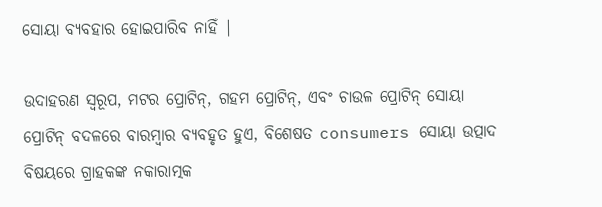ସୋୟା ବ୍ୟବହାର ହୋଇପାରିବ ନାହିଁ |

ଉଦାହରଣ ସ୍ୱରୂପ, ମଟର ପ୍ରୋଟିନ୍, ଗହମ ପ୍ରୋଟିନ୍, ଏବଂ ଚାଉଳ ପ୍ରୋଟିନ୍ ସୋୟା ପ୍ରୋଟିନ୍ ବଦଳରେ ବାରମ୍ବାର ବ୍ୟବହୃତ ହୁଏ, ବିଶେଷତ consumers ସୋୟା ଉତ୍ପାଦ ବିଷୟରେ ଗ୍ରାହକଙ୍କ ନକାରାତ୍ମକ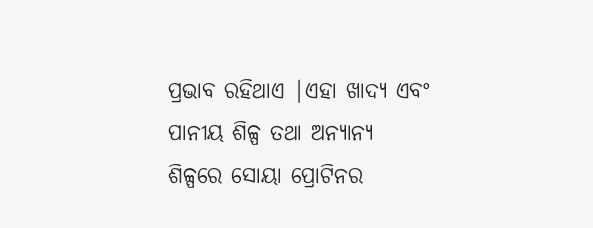ପ୍ରଭାବ ରହିଥାଏ |ଏହା ଖାଦ୍ୟ ଏବଂ ପାନୀୟ ଶିଳ୍ପ ତଥା ଅନ୍ୟାନ୍ୟ ଶିଳ୍ପରେ ସୋୟା ପ୍ରୋଟିନର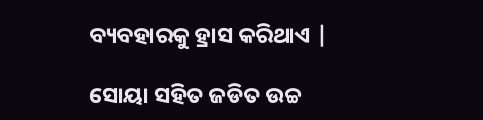ବ୍ୟବହାରକୁ ହ୍ରାସ କରିଥାଏ |

ସୋୟା ସହିତ ଜଡିତ ଉଚ୍ଚ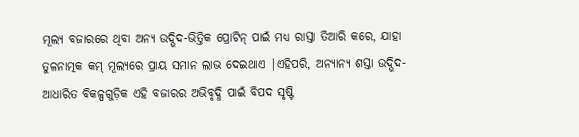ମୂଲ୍ୟ ବଜାରରେ ଥିବା ଅନ୍ୟ ଉଦ୍ଭିଦ-ଭିତ୍ତିକ ପ୍ରୋଟିନ୍ ପାଇଁ ମଧ୍ୟ ରାସ୍ତା ତିଆରି କରେ, ଯାହା ତୁଳନାତ୍ମକ କମ୍ ମୂଲ୍ୟରେ ପ୍ରାୟ ସମାନ ଲାଭ ଦେଇଥାଏ |ଏହିପରି, ଅନ୍ୟାନ୍ୟ ଶସ୍ତା ଉଦ୍ଭିଦ-ଆଧାରିତ ବିକଳ୍ପଗୁଡ଼ିକ ଏହି ବଜାରର ଅଭିବୃଦ୍ଧି ପାଇଁ ବିପଦ ସୃଷ୍ଟି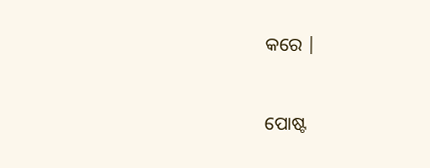କରେ |


ପୋଷ୍ଟ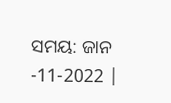ସମୟ: ଜାନ -11-2022 |